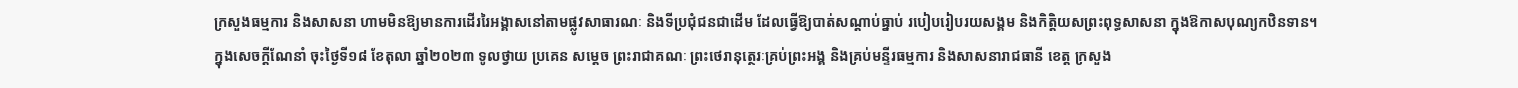ក្រសួងធម្មការ និងសាសនា ហាមមិនឱ្យមានការដើររៃអង្គាសនៅតាមផ្លូវសាធារណៈ និងទីប្រជុំជនជាដើម ដែលធ្វើឱ្យបាត់សណ្ដាប់ធ្នាប់ របៀបរៀបរយសង្គម និងកិត្តិយសព្រះពុទ្ធសាសនា ក្នុងឱកាសបុណ្យកឋិនទាន។
ក្នុងសេចក្តីណែនាំ ចុះថ្ងៃទី១៨ ខែតុលា ឆ្នាំ២០២៣ ទូលថ្វាយ ប្រគេន សម្តេច ព្រះរាជាគណៈ ព្រះថេរានុត្ថេរៈគ្រប់ព្រះអង្គ និងគ្រប់មន្ទីរធម្មការ និងសាសនារាជធានី ខេត្ត ក្រសួង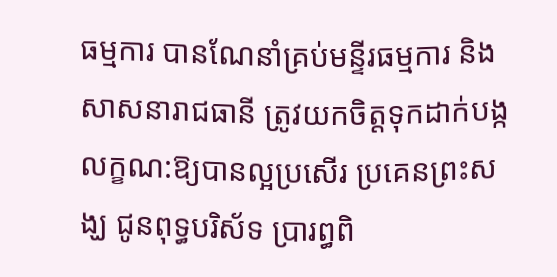ធម្មការ បានណែនាំគ្រប់មន្ទីរធម្មការ និងសាសនារាជធានី ត្រូវយកចិត្តទុកដាក់បង្កលក្ខណ:ឱ្យបានល្អប្រសើរ ប្រគេនព្រះសង្ឃ ជូនពុទ្ធបរិស័ទ ប្រារព្ធពិ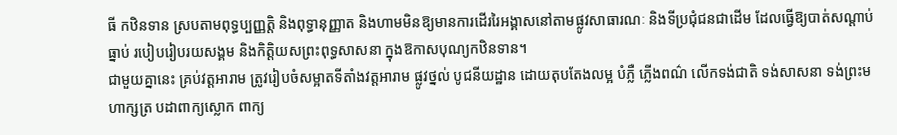ធី កឋិនទាន ស្របតាមពុទ្ធប្បញ្ញត្តិ និងពុទ្ធានុញ្ញាត និងហាមមិនឱ្យមានការដើររៃអង្គាសនៅតាមផ្លូវសាធារណៈ និងទីប្រជុំជនជាដើម ដែលធ្វើឱ្យបាត់សណ្ដាប់ធ្នាប់ របៀបរៀបរយសង្គម និងកិត្តិយសព្រះពុទ្ធសាសនា ក្នុងឱកាសបុណ្យកឋិនទាន។
ជាមួយគ្នានេះ គ្រប់វត្តអារាម ត្រូវរៀបចំសម្អាតទីតាំងវត្តអារាម ផ្លូវថ្នល់ បូជនីយដ្ឋាន ដោយតុបតែងលម្អ បំភ្លឺ ភ្លើងពណ៌ លើកទង់ជាតិ ទង់សាសនា ទង់ព្រះមហាក្សត្រ បដាពាក្យស្លោក ពាក្យ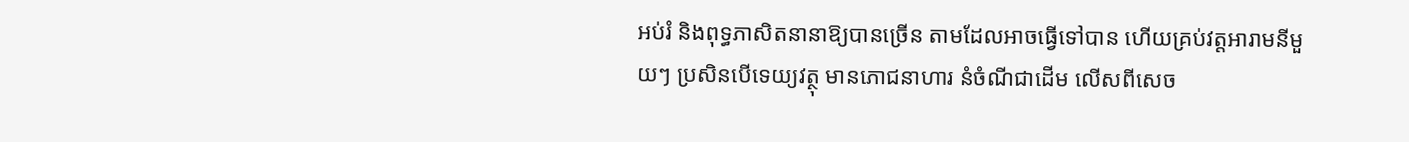អប់រំ និងពុទ្ធភាសិតនានាឱ្យបានច្រើន តាមដែលអាចធ្វើទៅបាន ហើយគ្រប់វត្តអារាមនីមួយៗ ប្រសិនបើទេយ្យវត្ថុ មានភោជនាហារ នំចំណីជាដើម លើសពីសេច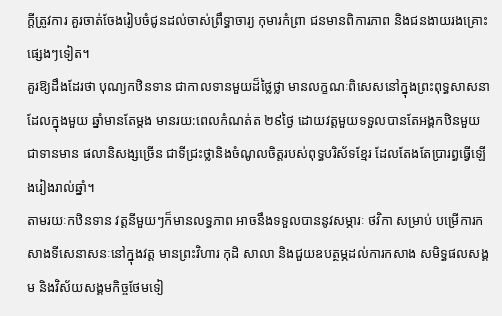ក្តីត្រូវការ គួរចាត់ចែងរៀបចំជូនដល់ចាស់ព្រឹទ្ធាចារ្យ កុមារកំព្រា ជនមានពិការភាព និងជនងាយរងគ្រោះផ្សេងៗទៀត។
គួរឱ្យដឹងដែរថា បុណ្យកឋិនទាន ជាកាលទានមួយដ៏ថ្លៃថ្លា មានលក្ខណៈពិសេសនៅក្នុងព្រះពុទ្ធសាសនា ដែលក្នុងមួយ ឆ្នាំមានតែម្តង មានរយ:ពេលកំណត់ត ២៩ថ្ងៃ ដោយវត្តមួយទទួលបានតែអង្គកឋិនមួយ ជាទានមាន ផលានិសង្សច្រើន ជាទីជ្រះថ្លានិងចំណូលចិត្តរបស់ពុទ្ធបរិស័ទខ្មែរ ដែលតែងតែប្រារព្ធធ្វើឡើងរៀងរាល់ឆ្នាំ។
តាមរយៈកឋិនទាន វត្តនីមួយៗក៏មានលទ្ធភាព អាចនឹងទទួលបាននូវសម្ភារៈ ថវិកា សម្រាប់ បម្រើការកសាងទីសេនាសនៈនៅក្នុងវត្ត មានព្រះវិហារ កុដិ សាលា និងជួយឧបត្ថម្ភដល់ការកសាង សមិទ្ធផលសង្គម និងវិស័យសង្គមកិច្ចថែមទៀ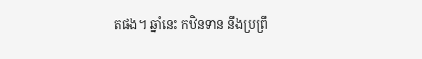តផង។ ឆ្នាំនេះ កឋិនទាន នឹងប្រព្រឹ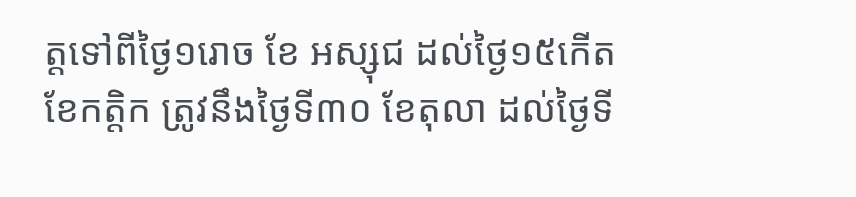ត្តទៅពីថ្ងៃ១រោច ខែ អស្សុជ ដល់ថ្ងៃ១៥កើត ខែកត្តិក ត្រូវនឹងថ្ងៃទី៣០ ខែតុលា ដល់ថ្ងៃទី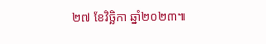២៧ ខែវិច្ឆិកា ឆ្នាំ២០២៣៕